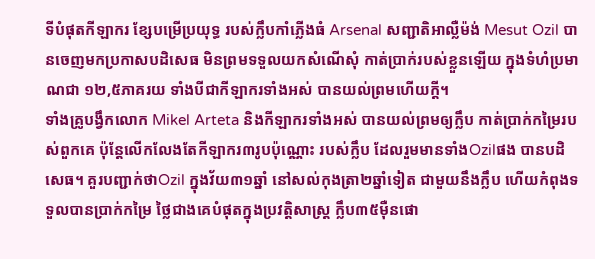ទីបំផុតកីឡាករ ខ្សែបម្រើប្រយុទ្ធ របស់ក្លឹបកាំភ្លើងធំ Arsenal សញ្ជាតិអាល្លឺម៉ង់ Mesut Ozil បានចេញមកប្រកាសបដិសេធ មិនព្រមទទួលយកសំណើសុំ កាត់ប្រាក់របស់ខ្លួនឡើយ ក្នុងទំហំប្រមាណជា ១២,៥ភាគរយ ទាំងបីជាកីឡាករទាំងអស់ បានយល់ព្រមហើយក្តី។
ទាំងគ្រូបង្វឹកលោក Mikel Arteta និងកីឡាករទាំងអស់ បានយល់ព្រមឲ្យក្លឹប កាត់ប្រាក់កម្រៃរបស់ពួកគេ ប៉ុន្តែលើកលែងតែកីឡាករ៣រូបប៉ុណ្ណោះ របស់ក្លឹប ដែលរួមមានទាំងOzilផង បានបដិសេធ។ គួរបញ្ជាក់ថាOzil ក្នុងវ័យ៣១ឆ្នាំ នៅសល់កុងត្រា២ឆ្នាំទៀត ជាមួយនឹងក្លឹប ហើយកំពុងទទួលបានប្រាក់កម្រៃ ថ្លៃជាងគេបំផុតក្នុងប្រវត្តិសាស្ត្រ ក្លឹប៣៥ម៉ឺនផោ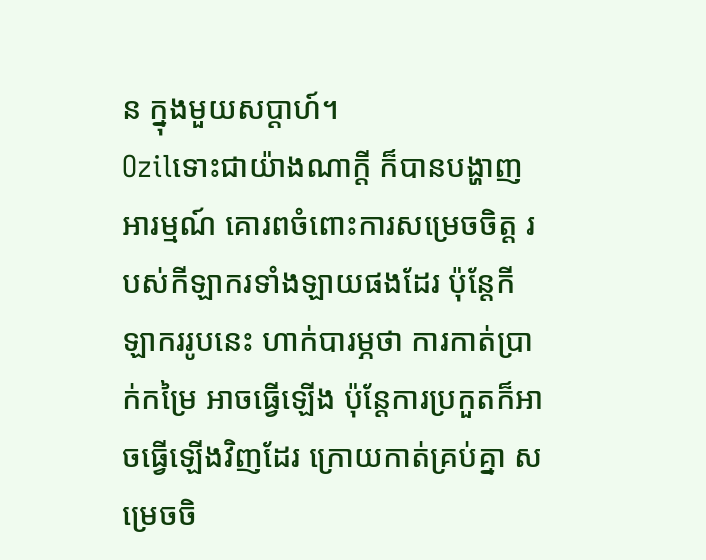ន ក្នុងមួយសប្តាហ៍។
Ozilទោះជាយ៉ាងណាក្តី ក៏បានបង្ហាញអារម្មណ៍ គោរពចំពោះការសម្រេចចិត្ត របស់កីឡាករទាំងឡាយផងដែរ ប៉ុន្តែកីឡាកររូបនេះ ហាក់បារម្ភថា ការកាត់ប្រាក់កម្រៃ អាចធ្វើឡើង ប៉ុន្តែការប្រកួតក៏អាចធ្វើឡើងវិញដែរ ក្រោយកាត់គ្រប់គ្នា សម្រេចចិ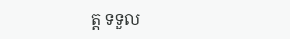ត្ត ទទួល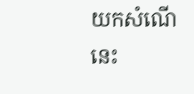យកសំណើនេះ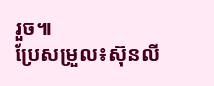រួច៕
ប្រែសម្រួល៖ស៊ុនលី